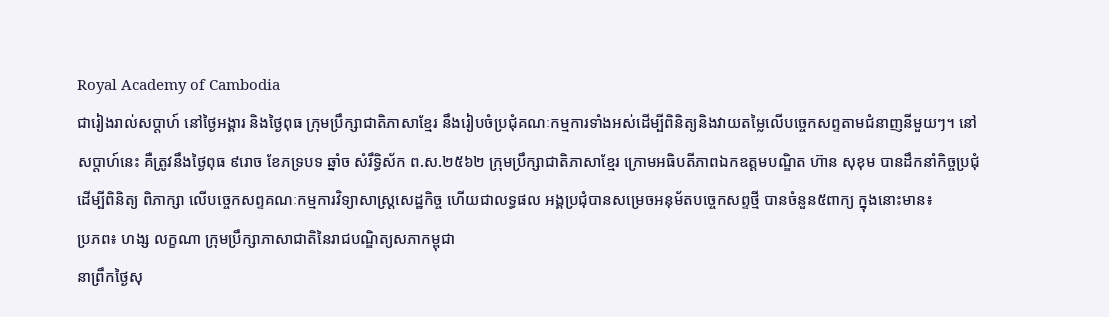Royal Academy of Cambodia
ជារៀងរាល់សប្តាហ៍ នៅថ្ងៃអង្គារ និងថ្ងៃពុធ ក្រុមប្រឹក្សាជាតិភាសាខ្មែរ នឹងរៀបចំប្រជុំគណៈកម្មការទាំងអស់ដើម្បីពិនិត្យនិងវាយតម្លៃលើបច្ចេកសព្ទតាមជំនាញនីមួយៗ។ នៅសប្តាហ៍នេះ គឺត្រូវនឹងថ្ងៃពុធ ៩រោច ខែភទ្របទ ឆ្នាំច សំរឹទ្ធិស័ក ព.ស.២៥៦២ ក្រុមប្រឹក្សាជាតិភាសាខ្មែរ ក្រោមអធិបតីភាពឯកឧត្តមបណ្ឌិត ហ៊ាន សុខុម បានដឹកនាំកិច្ចប្រជុំ ដើម្បីពិនិត្យ ពិភាក្សា លើបច្ចេកសព្ទគណៈកម្មការវិទ្យាសាស្រ្តសេដ្ឋកិច្ច ហើយជាលទ្ធផល អង្គប្រជុំបានសម្រេចអនុម័តបច្ចេកសព្ទថ្មី បានចំនួន៥ពាក្យ ក្នុងនោះមាន៖
ប្រភព៖ ហង្ស លក្ខណា ក្រុមប្រឹក្សាភាសាជាតិនៃរាជបណ្ឌិត្យសភាកម្ពុជា
នាព្រឹកថ្ងៃសុ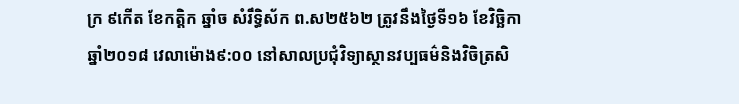ក្រ ៩កើត ខែកត្តិក ឆ្នាំច សំរឹទ្ធិស័ក ព.ស២៥៦២ ត្រូវនឹងថ្ងៃទី១៦ ខែវិច្ឆិកា ឆ្នាំ២០១៨ វេលាម៉ោង៩:០០ នៅសាលប្រជុំវិទ្យាស្ថានវប្បធម៌និងវិចិត្រសិ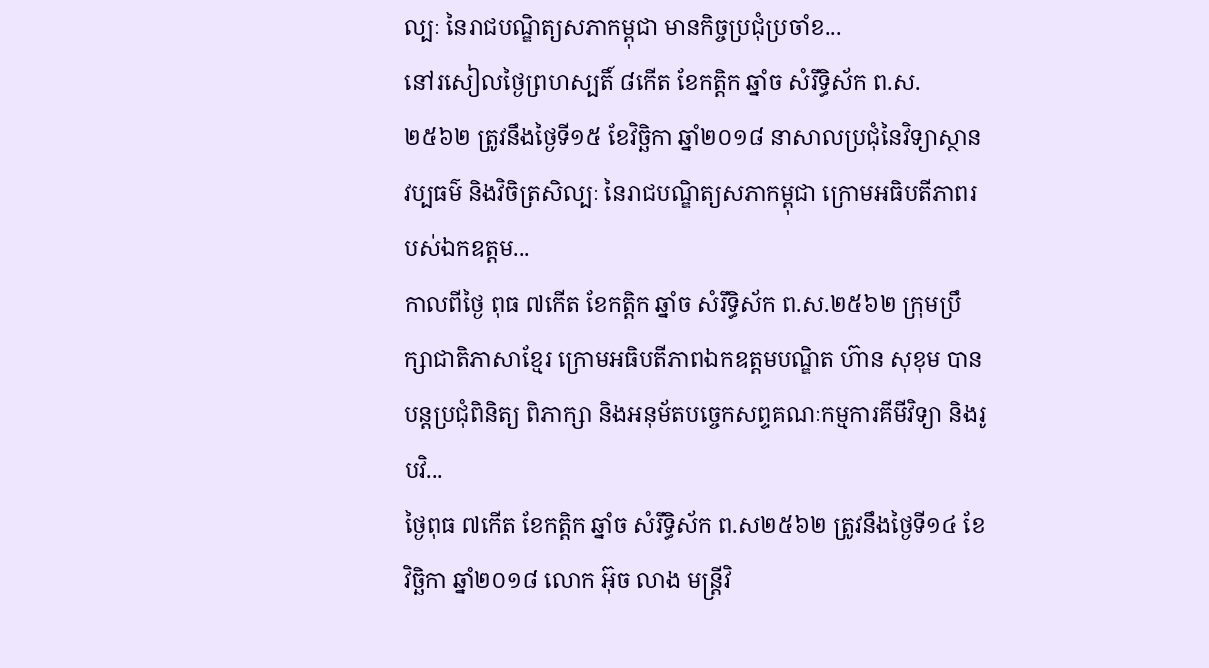ល្បៈ នៃរាជបណ្ឌិត្យសភាកម្ពុជា មានកិច្ចប្រជុំប្រចាំខ...
នៅរសៀលថ្ងៃព្រហស្បតិ៍ ៨កើត ខែកត្តិក ឆ្នាំច សំរឹទ្ធិស័ក ព.ស. ២៥៦២ ត្រូវនឹងថ្ងៃទី១៥ ខែវិច្ឆិកា ឆ្នាំ២០១៨ នាសាលប្រជុំនៃវិទ្យាស្ថានវប្បធម៌ និងវិចិត្រសិល្បៈ នៃរាជបណ្ឌិត្យសភាកម្ពុជា ក្រោមអធិបតីភាពរបស់ឯកឧត្តម...
កាលពីថ្ងៃ ពុធ ៧កើត ខែកត្តិក ឆ្នាំច សំរឹទ្ធិស័ក ព.ស.២៥៦២ ក្រុមប្រឹក្សាជាតិភាសាខ្មែរ ក្រោមអធិបតីភាពឯកឧត្តមបណ្ឌិត ហ៊ាន សុខុម បានបន្តប្រជុំពិនិត្យ ពិភាក្សា និងអនុម័តបច្ចេកសព្ទគណៈកម្មការគីមីវិទ្យា និងរូបវិ...
ថ្ងៃពុធ ៧កើត ខែកត្តិក ឆ្នាំច សំរឹទ្ធិស័ក ព.ស២៥៦២ ត្រូវនឹងថ្ងៃទី១៤ ខែវិច្ឆិកា ឆ្នាំ២០១៨ លោក អ៊ុច លាង មន្ត្រីវិ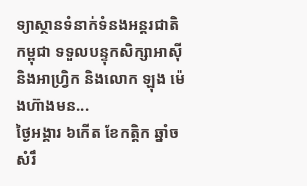ទ្យាស្ថានទំនាក់ទំនងអន្តរជាតិកម្ពុជា ទទួលបន្ទុកសិក្សាអាស៊ីនិងអាហ្វ្រិក និងលោក ឡុង ម៉េងហ៊ាងមន...
ថ្ងៃអង្គារ ៦កើត ខែកត្តិក ឆ្នាំច សំរឹ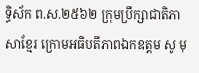ទ្ធិស័ក ព.ស.២៥៦២ ក្រុមប្រឹក្សាជាតិភាសាខ្មែរ ក្រោមអធិបតីភាពឯកឧត្តម សូ មុ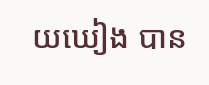យឃៀង បាន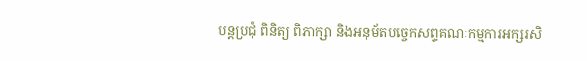បន្តប្រជុំ ពិនិត្យ ពិភាក្សា និងអនុម័តបច្ចេកសព្ទគណៈកម្មការអក្សរសិ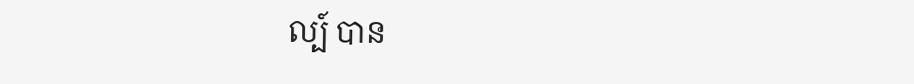ល្ប៍ បាន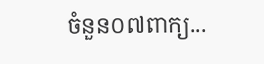ចំនួន០៧ពាក្យ...